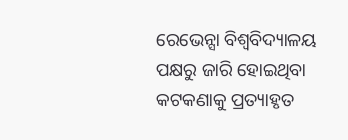ରେଭେନ୍ସା ବିଶ୍ୱବିଦ୍ୟାଳୟ ପକ୍ଷରୁ ଜାରି ହୋଇଥିବା କଟକଣାକୁ ପ୍ରତ୍ୟାହୃତ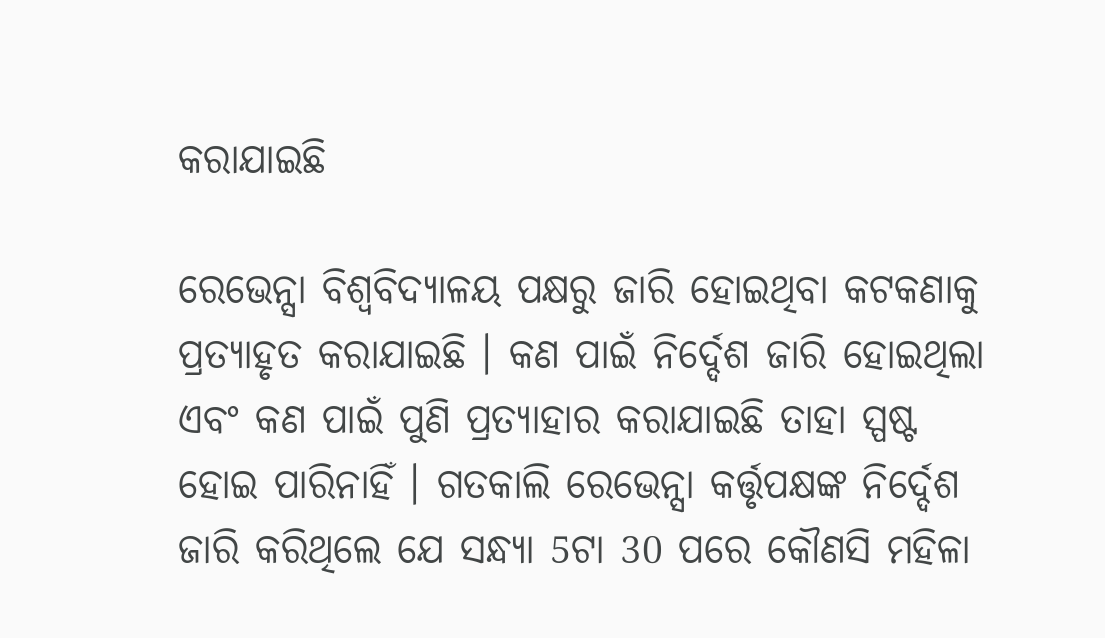କରାଯାଇଛି

ରେଭେନ୍ସା ବିଶ୍ୱବିଦ୍ୟାଳୟ ପକ୍ଷରୁ ଜାରି ହୋଇଥିବା କଟକଣାକୁ ପ୍ରତ୍ୟାହୃତ କରାଯାଇଛି । କଣ ପାଇଁ ନିର୍ଦ୍ଦେଶ ଜାରି ହୋଇଥିଲା ଏବଂ କଣ ପାଇଁ ପୁଣି ପ୍ରତ୍ୟାହାର କରାଯାଇଛି ତାହା ସ୍ପଷ୍ଟ ହୋଇ ପାରିନାହିଁ । ଗତକାଲି ରେଭେନ୍ସା କର୍ତ୍ତୃପକ୍ଷଙ୍କ ନିର୍ଦ୍ଦେଶ ଜାରି କରିଥିଲେ ଯେ ସନ୍ଧ୍ୟା 5ଟା 30 ପରେ କୌଣସି ମହିଳା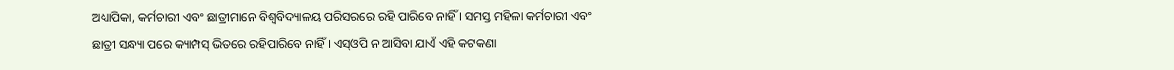ଅଧ୍ୟାପିକା, କର୍ମଚାରୀ ଏବଂ ଛାତ୍ରୀମାନେ ବିଶ୍ୱବିଦ୍ୟାଳୟ ପରିସରରେ ରହି ପାରିବେ ନାହିଁ । ସମସ୍ତ ମହିଳା କର୍ମଚାରୀ ଏବଂ ଛାତ୍ରୀ ସନ୍ଧ୍ୟା ପରେ କ୍ୟାମ୍ପସ୍ ଭିତରେ ରହିପାରିବେ ନାହିଁ । ଏସ୍ଓପି ନ ଆସିବା ଯାଏଁ ଏହି କଟକଣା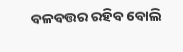ବଳବତ୍ତର ରହିବ ବୋଲି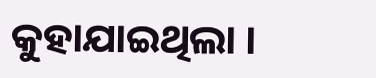କୁହାଯାଇଥିଲା ।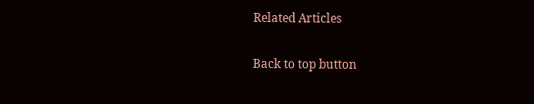Related Articles

Back to top button